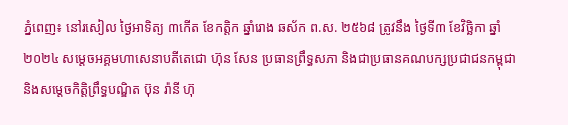ភ្នំពេញ៖ នៅរសៀល ថ្ងៃអាទិត្យ ៣កើត ខែកត្តិក ឆ្នាំរោង ឆស័ក ព.ស. ២៥៦៨ ត្រូវនឹង ថ្ងៃទី៣ ខែវិច្ឆិកា ឆ្នាំ២០២៤ សម្ដេចអគ្គមហាសេនាបតីតេជោ ហ៊ុន សែន ប្រធានព្រឹទ្ធសភា និងជាប្រធានគណបក្សប្រជាជនកម្ពុជា និងសម្ដេចកិតិ្តព្រឹទ្ធបណ្ឌិត ប៊ុន រ៉ានី ហ៊ុ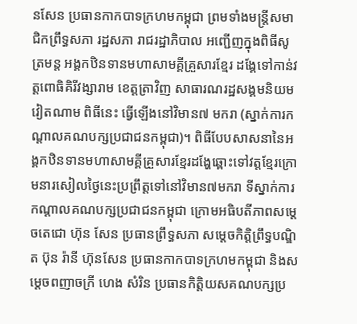នសែន ប្រធានកាកបាទក្រហមកម្ពុជា ព្រមទាំងមន្ត្រីសមាជិកព្រឹទ្ធសភា រដ្ឋសភា រាជរដ្ឋាភិបាល អញ្ជើញក្នុងពិធីសូត្រមន្ត អង្គកឋិនទានមហាសាមគ្គីគ្រួសារខ្មែរ ដង្គែទៅកាន់វត្តពោធិគិរីវង្សារាម ខេត្តតា្រវិញ សាធារណរដ្ឋសង្គមនិយមវៀតណាម ពិធីនេះ ធ្វើឡើងនៅវិមាន៧ មករា (ស្នាក់ការកណ្ដាលគណបក្សប្រជាជនកម្ពុជា)។ ពិធីបែបសាសនានៃអង្គកឋិនទានមហាសាមគ្គីគ្រួសារខ្មែរដង្ហែឆ្ពោះទៅវត្តខ្មែរក្រោមនារសៀលថ្ងៃនេះប្រព្រឹត្តទៅនៅវិមាន៧មករា ទីស្នាក់ការកណ្តាលគណបក្សប្រជាជនកម្ពុជា ក្រោមអធិបតីភាពសម្តេចតេជោ ហ៊ុន សែន ប្រធានព្រឹទ្ធសភា សម្តេចកិត្តិព្រឹទ្ធបណ្ឌិត ប៊ុន រ៉ានី ហ៊ុនសែន ប្រធានកាកបាទក្រហមកម្ពុជា និងសម្តេចពញាចក្រី ហេង សំរិន ប្រធានកិត្តិយសគណបក្សប្រ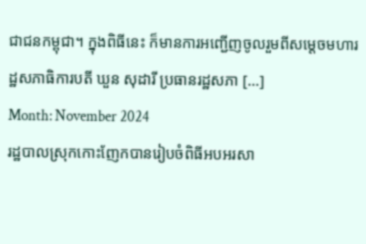ជាជនកម្ពុជា។ ក្នុងពិធីនេះ ក៏មានការអញ្ជើញចូលរួមពីសម្តេចមហារដ្ឋសភាធិការបតី ឃួន សុដារី ប្រធានរដ្ឋសភា […]
Month: November 2024
រដ្ឋបាលស្រុកកោះញែកបានរៀបចំពិធីអបអរសា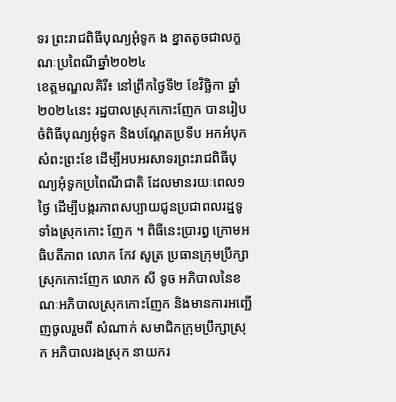ទរ ព្រះរាជពិធីបុណ្យអុំទូក ង ខ្នាតតូចជាលក្ខណៈប្រពៃណីឆ្នាំ២០២៤
ខេត្តមណ្ឌលគិរី៖ នៅព្រឹកថ្ងៃទី២ ខែវិច្ឆិកា ឆ្នាំ២០២៤នេះ រដ្ឋបាលស្រុកកោះញែក បានរៀបចំពិធីបុណ្យអុំទូក និងបណ្ដែតប្រទីប អកអំបុក សំពះព្រះខែ ដើម្បីអបអរសាទរព្រះរាជពិធីបុណ្យអុំទូកប្រពៃណីជាតិ ដែលមានរយៈពេល១ថ្ងៃ ដើម្បីបង្ករភាពសប្បាយជូនប្រជាពលរដ្ឋទូទាំងស្រុកកោះ ញែក ។ ពិធីនេះប្រារព្ធ ក្រោមអធិបតីភាព លោក កែវ សូត្រ ប្រធានក្រុមប្រឹក្សាស្រុកកោះញែក លោក សី ទូច អភិបាលនៃខណៈអភិបាលស្រុកកោះញែក និងមានការអញ្ជើញចូលរួមពី សំណាក់ សមាជិកក្រុមប្រឹក្សាស្រុក អភិបាលរងស្រុក នាយករ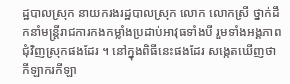ដ្ឋបាលស្រុក នាយករងរដ្ឋបាលស្រុក លោក លោកស្រី ថ្នាក់ដឹកនាំមន្ត្រីរាជការកងកម្លាំងប្រដាប់អាវុធទាំងបី រួមទាំងអង្គភាពជុំវិញស្រុកផងដែរ ។ នៅក្នុងពិធីនេះផងដែរ សង្កេតឃើញថា កីឡាករកីឡា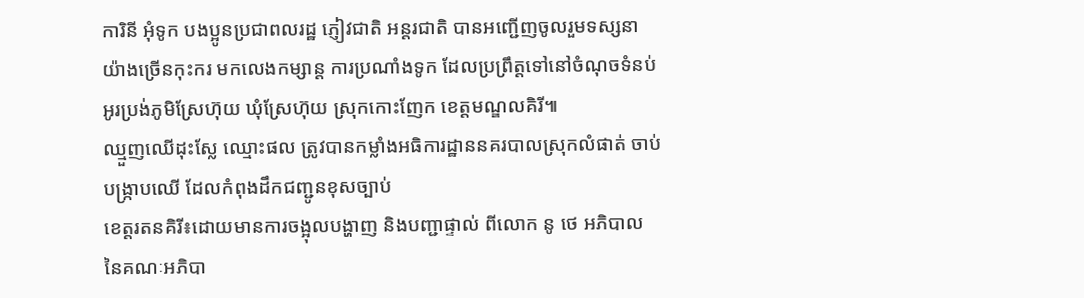ការិនី អុំទូក បងប្អូនប្រជាពលរដ្ឋ ភ្ញៀវជាតិ អន្តរជាតិ បានអញ្ជើញចូលរួមទស្សនា យ៉ាងច្រើនកុះករ មកលេងកម្សាន្ត ការប្រណាំងទូក ដែលប្រព្រឹត្តទៅនៅចំណុចទំនប់អូរប្រង់ភូមិស្រែហ៊ុយ ឃុំស្រែហ៊ុយ ស្រុកកោះញែក ខេត្តមណ្ឌលគិរី៕
ឈ្មួញឈើដុះស្លែ ឈ្មោះផល ត្រូវបានកម្លាំងអធិការដ្ឋាននគរបាលស្រុកលំផាត់ ចាប់បង្ក្រាបឈើ ដែលកំពុងដឹកជញ្ជូនខុសច្បាប់
ខេត្តរតនគិរី៖ដោយមានការចង្អុលបង្ហាញ និងបញ្ជាផ្ទាល់ ពីលោក នូ ថេ អភិបាល នៃគណៈអភិបា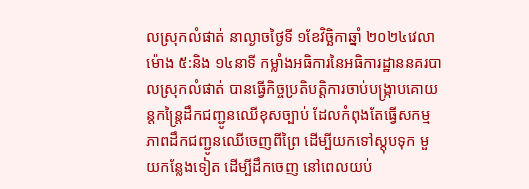លស្រុកលំផាត់ នាល្ងាចថ្ងៃទី ១ខែវិច្ឆិកាឆ្នាំ ២០២៤វេលាម៉ោង ៥:និង ១៤នាទី កម្លាំងអធិការនៃអធិការដ្ឋាននគរបាលស្រុកលំផាត់ បានធ្វើកិច្ចប្រតិបត្តិការចាប់បង្ក្រាបគោយន្តកន្ត្រៃដឹកជញ្ជូនឈើខុសច្បាប់ ដែលកំពុងតែធ្វើសកម្មភាពដឹកជញ្ជូនឈើចេញពីព្រៃ ដើម្បីយកទៅស្តុបទុក មួយកន្លែងទៀត ដើម្បីដឹកចេញ នៅពេលយប់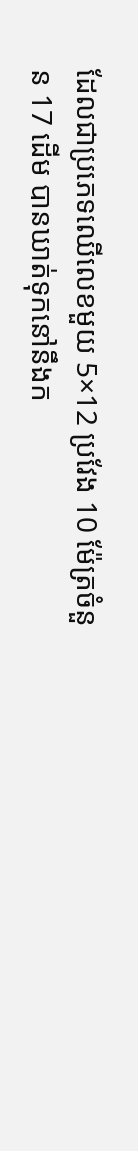ដែលជាប្រភេទឈើលេខមួយ 5×12 ប្រវែង 10 ម៉ែត្រចំនួន 17 ដើម បានឃាត់ទុកនៅនឹងក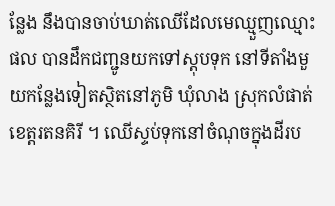ន្លែង នឹងបានចាប់ឃាត់ឈើដែលមេឈ្មួញឈ្មោះផល បានដឹកជញ្ជូនយកទៅស្តុបទុក នៅទីតាំងមួយកន្លែងទៀតស្ថិតនៅភូមិ ឃុំលាង ស្រុកលំផាត់ខេត្តរតនគិរី ។ ឈើស្ទប់ទុកនៅចំណុចក្នុងដីរប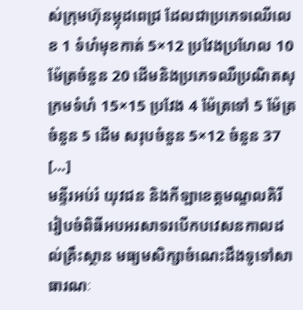ស់ក្រុមហ៊ុនម្កុដពេជ្រ ដែលជាប្រភេទឈើលេខ 1 ទំហំមុខកាត់ 5×12 ប្រវែងប្រហែល 10 ម៉ែត្រចំនួន 20 ដើមនិងប្រភេទឈឺប្រណិតសុក្រមទំហំ 15×15 ប្រវែង 4 ម៉ែត្រទៅ 5 ម៉ែត្រចំនួន 5 ដើម សរុបចំនួន 5×12 ចំនួន 37 […]
មន្ទីរអប់រំ យុវជន និងកីឡាខេត្តមណ្ឌលគិរី រៀបចំពិធីអបអរសាទរបើកបវេសនកាលដល់គ្រឹះស្ថាន មធ្យមសិក្សាចំណេះដឹងទូទៅសាធារណៈ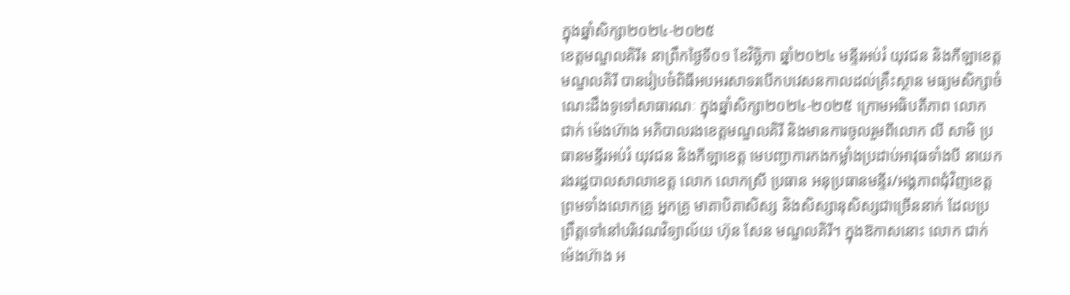ក្នុងឆ្នាំសិក្សា២០២៤-២០២៥
ខេត្តមណ្ឌលគិរី៖ នាព្រឹកថ្ងៃទី០១ ខែវិច្ឆិកា ឆ្នាំ២០២៤ មន្ទីរអប់រំ យុវជន និងកីឡាខេត្តមណ្ឌលគិរី បានរៀបចំពិធីអបអរសាទរបើកបវេសនកាលដល់គ្រឹះស្ថាន មធ្យមសិក្សាចំណេះដឹងទូទៅសាធារណៈ ក្នុងឆ្នាំសិក្សា២០២៤-២០២៥ ក្រោមអធិបតីភាព លោក ជាក់ ម៉េងហ៊ាង អភិបាលរងខេត្តមណ្ឌលគិរី និងមានការចូលរួមពីលោក លី សាមិ ប្រធានមន្ទីរអប់រំ យុវជន និងកីឡាខេត្ត មេបញ្ជាការកងកម្លាំងប្រដាប់អាវុធទាំងបី នាយករងរដ្ឋបាលសាលាខេត្ត លោក លោកស្រី ប្រធាន អនុប្រធានមន្ទីរ/អង្គភាពជុំវិញខេត្ត ព្រមទាំងលោកគ្រូ អ្នកគ្រូ មាតាបិតាសិស្ស និងសិស្សានុសិស្សជាច្រើននាក់ ដែលប្រព្រឹត្តទៅនៅបរិវេណវិទ្យាល័យ ហ៊ុន សែន មណ្ឌលគិរី។ ក្នុងឱកាសនោះ លោក ជាក់ ម៉េងហ៊ាង អ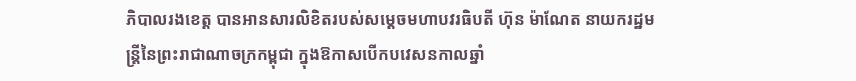ភិបាលរងខេត្ត បានអានសារលិខិតរបស់សម្តេចមហាបវរធិបតី ហ៊ុន ម៉ាណែត នាយករដ្ឋមន្ត្រីនៃព្រះរាជាណាចក្រកម្ពុជា ក្នុងឱកាសបើកបវេសនកាលឆ្នាំ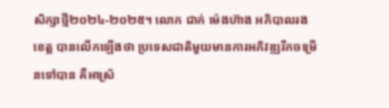សិក្សាថ្មី២០២៤-២០២៥។ លោក ជាក់ ម៉េងហ៊ាង អភិបាលរងខេត្ត បានលេីកឡេីងថា ប្រទេសជាតិមួយមានការអភិវឌ្ឍរីកចម្រើនទៅបាន គឺអាស្រ័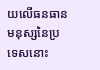យលើធនធានមនុស្សនៃប្រទេសនោះ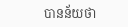បានន័យថា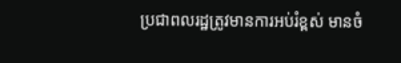ប្រជាពលរដ្ឋត្រូវមានការអប់រំខ្ពស់ មានចំ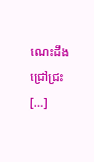ណេះដឹងជ្រៅជ្រះ […]